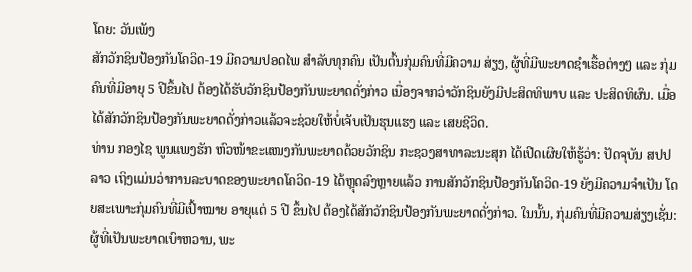ໂດຍ: ວັນເພັງ
ສັກວັກຊິນປ້ອງກັນໂຄວິດ-19 ມີຄວາມປອດໄພ ສຳລັບທຸກຄົນ ເປັນຕົ້ນກຸ່ມຄົນທີ່ມີຄວາມ ສ່ຽງ, ຜູ້ທີ່ມີພະຍາດຊໍາເຮື້ອຕ່າງໆ ແລະ ກຸ່ມຄົນທີ່ມີອາຍຸ 5 ປີຂຶ້ນໄປ ຕ້ອງໄດ້ຮັບວັກຊິນປ້ອງກັນພະຍາດດັ່ງກ່າວ ເນື່ອງຈາກວ່າວັກຊິນຍັງມີປະສິດທິພາບ ແລະ ປະສິດທິຜົນ. ເມື່ອໄດ້ສັກວັກຊິນປ້ອງກັນພະຍາດດັ່ງກ່າວແລ້ວຈະຊ່ວຍໃຫ້ບໍ່ເຈັບເປັນຮຸນແຮງ ແລະ ເສຍຊີວິດ.
ທ່ານ ກອງໄຊ ພູນແພງຮັກ ຫົວໜ້າຂະແໜງກັນພະຍາດດ້ວຍວັກຊິນ ກະຊວງສາທາລະນະສຸກ ໄດ້ເປີດເຜີຍໃຫ້ຮູ້ວ່າ: ປັດຈຸບັນ ສປປ ລາວ ເຖິງແມ່ນວ່າການລະບາດຂອງພະຍາດໂຄວິດ-19 ໄດ້ຫຼຸດລົງຫຼາຍແລ້ວ ການສັກວັກຊິນປ້ອງກັນໂຄວິດ-19 ຍັງມີຄວາມຈຳເປັນ ໂດຍສະເພາະກຸ່ມຄົນທີ່ມີເປົ້າໝາຍ ອາຍຸແຕ່ 5 ປີ ຂຶ້ນໄປ ຕ້ອງໄດ້ສັກວັກຊິນປ້ອງກັນພະຍາດດັ່ງກ່າວ. ໃນນັ້ນ, ກຸ່ມຄົນທີ່ມີຄວາມສ່ຽງເຊັ່ນ: ຜູ້ທີ່ເປັນພະຍາດເບົາຫວານ, ພະ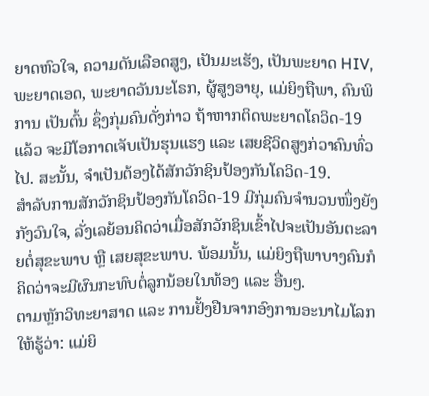ຍາດຫົວໃຈ, ຄວາມດັນເລືອດສູງ, ເປັນມະເຮັງ, ເປັນພະຍາດ HIV, ພະຍາດເອດ, ພະຍາດວັນນະໂຣກ, ຜູ້ສູງອາຍຸ, ແມ່ຍິງຖືພາ, ຄົນພິການ ເປັນຕົ້ນ ຊຶ່ງກຸ່ມຄົນດັ່ງກ່າວ ຖ້າຫາກຕິດພະຍາດໂຄວິດ-19 ແລ້ວ ຈະມີໂອກາດເຈັບເປັນຮຸນແຮງ ແລະ ເສຍຊີວິດສູງກ່ວາຄົນທົ່ວໄປ. ສະນັ້ນ, ຈໍາເປັນຕ້ອງໄດ້ສັກວັກຊິນປ້ອງກັນໂຄວິດ-19.
ສຳລັບການສັກວັກຊິນປ້ອງກັນໂຄວິດ-19 ມີກຸ່ມຄົນຈໍານວນໜຶ່ງຍັງກັງວົນໃຈ, ລັ່ງເລຍ້ອນຄິດວ່າເມື່ອສັກວັກຊິນເຂົ້າໄປຈະເປັນອັນຕະລາຍຕໍ່ສຸຂະພາບ ຫຼື ເສຍສຸຂະພາບ. ພ້ອມນັ້ນ, ແມ່ຍິງຖືພາບາງຄົນກໍຄິດວ່າຈະມີຜົນກະທົບຕໍ່ລູກນ້ອຍໃນທ້ອງ ແລະ ອື່ນໆ.
ຕາມຫຼັກວິທະຍາສາດ ແລະ ການຢັ້ງຢືນຈາກອົງການອະນາໄມໂລກໃຫ້ຮູ້ວ່າ: ແມ່ຍິ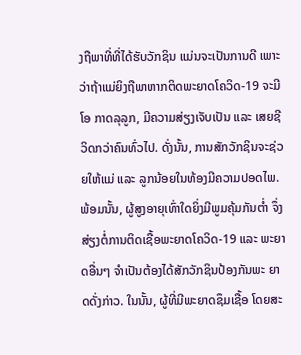ງຖືພາທີ່ທີ່ໄດ້ຮັບວັກຊິນ ແມ່ນຈະເປັນການດີ ເພາະວ່າຖ້າແມ່ຍິງຖືພາຫາກຕິດພະຍາດໂຄວິດ-19 ຈະມີໂອ ກາດລຸລູກ, ມີຄວາມສ່ຽງເຈັບເປັນ ແລະ ເສຍຊີວິດກວ່າຄົນທົ່ວໄປ. ດັ່ງນັ້ນ, ການສັກວັກຊິນຈະຊ່ວຍໃຫ້ແມ່ ແລະ ລູກນ້ອຍໃນທ້ອງມີຄວາມປອດໄພ. ພ້ອມນັ້ນ, ຜູ້ສູງອາຍຸເທົ່າໃດຍິ່ງມີພູມຄຸ້ມກັນຕໍ່າ ຈຶ່ງສ່ຽງຕໍ່ການຕິດເຊື້ອພະຍາດໂຄວິດ-19 ແລະ ພະຍາດອື່ນໆ ຈໍາເປັນຕ້ອງໄດ້ສັກວັກຊິນປ້ອງກັນພະ ຍາດດັ່ງກ່າວ. ໃນນັ້ນ, ຜູ້ທີ່ມີພະຍາດຊຶມເຊື້ອ ໂດຍສະ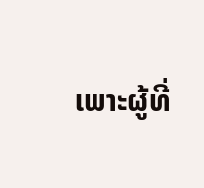ເພາະຜູ້ທີ່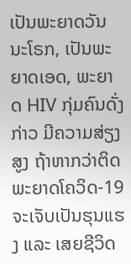ເປັນພະຍາດວັນນະໂຣກ, ເປັນພະຍາດເອດ, ພະຍາດ HIV ກຸ່ມຄົນດັ່ງກ່າວ ມີຄວາມສ່ຽງສູງ ຖ້າຫາກວ່າຕິດພະຍາດໂຄວິດ-19 ຈະເຈັບເປັນຮຸນແຮງ ແລະ ເສຍຊີວິດ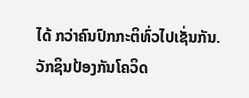ໄດ້ ກວ່າຄົນປົກກະຕິທົ່ວໄປເຊັ່ນກັນ. ວັກຊິນປ້ອງກັນໂຄວິດ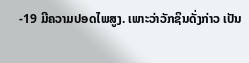-19 ມີຄວາມປອດໄພສູງ. ເພາະວ່າວັກຊິນດັ່ງກ່າວ ເປັນ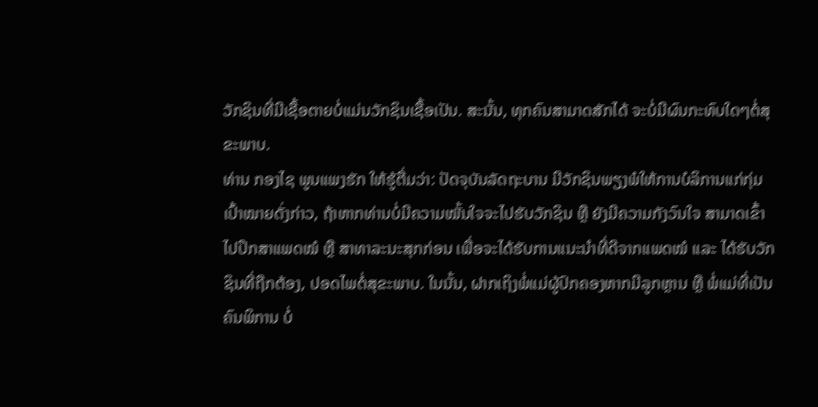ວັກຊິນທີ່ມີເຊື້ອຕາຍບໍ່ແມ່ນວັກຊິນເຊື້ອເປັນ. ສະນັ້ນ, ທຸກຄົນສາມາດສັກໄດ້ ຈະບໍ່ມີຜົນກະທົບໃດໆຕໍ່ສຸຂະພາບ.
ທ່ານ ກອງໄຊ ພູນແພງຮັກ ໃຫ້ຮູ້ຕື່ມວ່າ: ປັດຈຸບັນລັດຖະບານ ມີວັກຊິນພຽງພໍໃຫ້ການບໍລິການແກ່ກຸ່ມເປົ້າໝາຍດັ່ງກ່າວ, ຖ້າຫາກທ່ານບໍ່ມີຄວາມໝັ້ນໃຈຈະໄປຮັບວັກຊິນ ຫຼື ຍັງມີຄວາມກັງວົນໃຈ ສາມາດເຂົ້າໄປປຶກສາແພດໝໍ ຫຼື ສາທາລະນະສຸກກ່ອນ ເພື່ອຈະໄດ້ຮັບການແນະນໍາທີ່ດີຈາກແພດໝໍ ແລະ ໄດ້ຮັບວັກຊິນທີ່ຖືກຕ້ອງ, ປອດໄພຕໍ່ສຸຂະພາບ. ໃນນັ້ນ, ຝາກເຖິງພໍ່ແມ່ຜູ້ປົກຄອງຫາກມີລູກຫຼານ ຫຼື ພໍ່ແມ່ທີ່ເປັນຄົນພິການ ບໍ່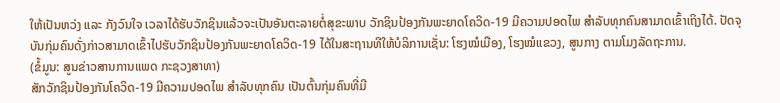ໃຫ້ເປັນຫວ່ງ ແລະ ກັງວົນໃຈ ເວລາໄດ້ຮັບວັກຊິນແລ້ວຈະເປັນອັນຕະລາຍຕໍ່ສຸຂະພາບ ວັກຊິນປ້ອງກັນພະຍາດໂຄວິດ-19 ມີຄວາມປອດໄພ ສໍາລັບທຸກຄົນສາມາດເຂົ້າເຖິງໄດ້. ປັດຈຸບັນກຸ່ມຄົນດັ່ງກ່າວສາມາດເຂົ້າໄປຮັບວັກຊິນປ້ອງກັນພະຍາດໂຄວິດ-19 ໄດ້ໃນສະຖານທີໃຫ້ບໍລິການເຊັ່ນ: ໂຮງໝໍເມືອງ, ໂຮງໝໍແຂວງ, ສູນກາງ ຕາມໂມງລັດຖະການ.
(ຂໍ້ມູນ: ສູນຂ່າວສານການແພດ ກະຊວງສາທາ)
ສັກວັກຊິນປ້ອງກັນໂຄວິດ-19 ມີຄວາມປອດໄພ ສຳລັບທຸກຄົນ ເປັນຕົ້ນກຸ່ມຄົນທີ່ມີ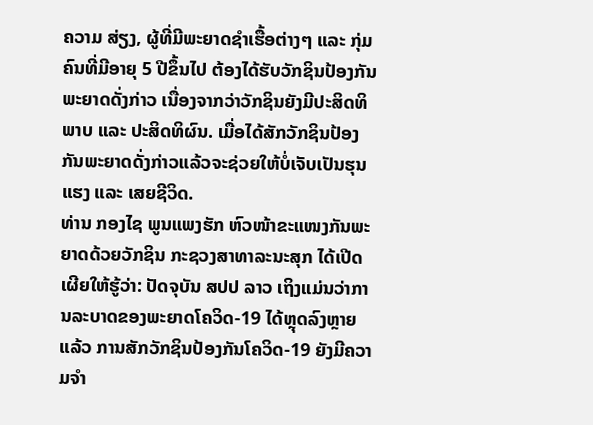ຄວາມ ສ່ຽງ, ຜູ້ທີ່ມີພະຍາດຊໍາເຮື້ອຕ່າງໆ ແລະ ກຸ່ມຄົນທີ່ມີອາຍຸ 5 ປີຂຶ້ນໄປ ຕ້ອງໄດ້ຮັບວັກຊິນປ້ອງກັນພະຍາດດັ່ງກ່າວ ເນື່ອງຈາກວ່າວັກຊິນຍັງມີປະສິດທິພາບ ແລະ ປະສິດທິຜົນ. ເມື່ອໄດ້ສັກວັກຊິນປ້ອງກັນພະຍາດດັ່ງກ່າວແລ້ວຈະຊ່ວຍໃຫ້ບໍ່ເຈັບເປັນຮຸນແຮງ ແລະ ເສຍຊີວິດ.
ທ່ານ ກອງໄຊ ພູນແພງຮັກ ຫົວໜ້າຂະແໜງກັນພະຍາດດ້ວຍວັກຊິນ ກະຊວງສາທາລະນະສຸກ ໄດ້ເປີດເຜີຍໃຫ້ຮູ້ວ່າ: ປັດຈຸບັນ ສປປ ລາວ ເຖິງແມ່ນວ່າການລະບາດຂອງພະຍາດໂຄວິດ-19 ໄດ້ຫຼຸດລົງຫຼາຍແລ້ວ ການສັກວັກຊິນປ້ອງກັນໂຄວິດ-19 ຍັງມີຄວາມຈຳ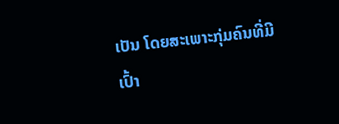ເປັນ ໂດຍສະເພາະກຸ່ມຄົນທີ່ມີເປົ້າ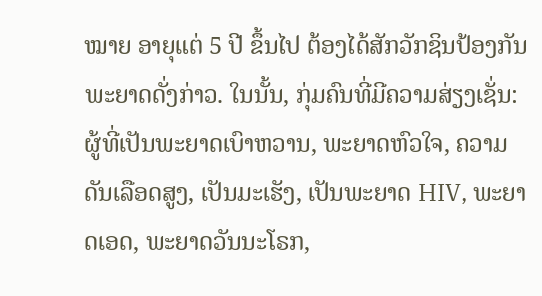ໝາຍ ອາຍຸແຕ່ 5 ປີ ຂຶ້ນໄປ ຕ້ອງໄດ້ສັກວັກຊິນປ້ອງກັນພະຍາດດັ່ງກ່າວ. ໃນນັ້ນ, ກຸ່ມຄົນທີ່ມີຄວາມສ່ຽງເຊັ່ນ: ຜູ້ທີ່ເປັນພະຍາດເບົາຫວານ, ພະຍາດຫົວໃຈ, ຄວາມດັນເລືອດສູງ, ເປັນມະເຮັງ, ເປັນພະຍາດ HIV, ພະຍາດເອດ, ພະຍາດວັນນະໂຣກ,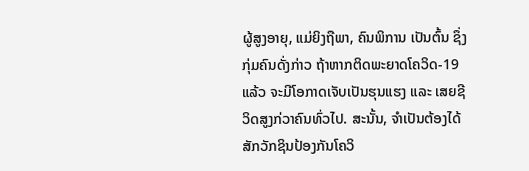ຜູ້ສູງອາຍຸ, ແມ່ຍິງຖືພາ, ຄົນພິການ ເປັນຕົ້ນ ຊຶ່ງກຸ່ມຄົນດັ່ງກ່າວ ຖ້າຫາກຕິດພະຍາດໂຄວິດ-19 ແລ້ວ ຈະມີໂອກາດເຈັບເປັນຮຸນແຮງ ແລະ ເສຍຊີວິດສູງກ່ວາຄົນທົ່ວໄປ. ສະນັ້ນ, ຈໍາເປັນຕ້ອງໄດ້ສັກວັກຊິນປ້ອງກັນໂຄວິ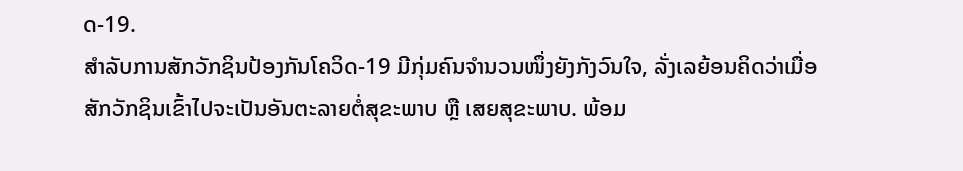ດ-19.
ສຳລັບການສັກວັກຊິນປ້ອງກັນໂຄວິດ-19 ມີກຸ່ມຄົນຈໍານວນໜຶ່ງຍັງກັງວົນໃຈ, ລັ່ງເລຍ້ອນຄິດວ່າເມື່ອສັກວັກຊິນເຂົ້າໄປຈະເປັນອັນຕະລາຍຕໍ່ສຸຂະພາບ ຫຼື ເສຍສຸຂະພາບ. ພ້ອມ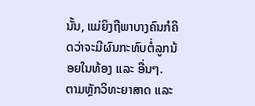ນັ້ນ, ແມ່ຍິງຖືພາບາງຄົນກໍຄິດວ່າຈະມີຜົນກະທົບຕໍ່ລູກນ້ອຍໃນທ້ອງ ແລະ ອື່ນໆ.
ຕາມຫຼັກວິທະຍາສາດ ແລະ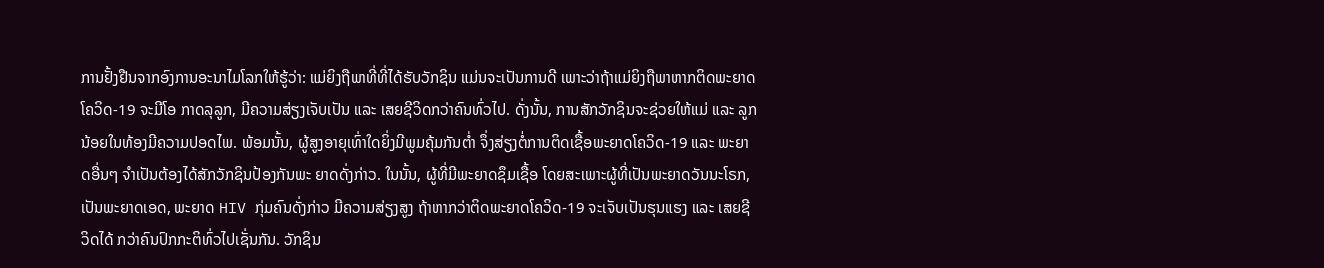ການຢັ້ງຢືນຈາກອົງການອະນາໄມໂລກໃຫ້ຮູ້ວ່າ: ແມ່ຍິງຖືພາທີ່ທີ່ໄດ້ຮັບວັກຊິນ ແມ່ນຈະເປັນການດີ ເພາະວ່າຖ້າແມ່ຍິງຖືພາຫາກຕິດພະຍາດໂຄວິດ-19 ຈະມີໂອ ກາດລຸລູກ, ມີຄວາມສ່ຽງເຈັບເປັນ ແລະ ເສຍຊີວິດກວ່າຄົນທົ່ວໄປ. ດັ່ງນັ້ນ, ການສັກວັກຊິນຈະຊ່ວຍໃຫ້ແມ່ ແລະ ລູກນ້ອຍໃນທ້ອງມີຄວາມປອດໄພ. ພ້ອມນັ້ນ, ຜູ້ສູງອາຍຸເທົ່າໃດຍິ່ງມີພູມຄຸ້ມກັນຕໍ່າ ຈຶ່ງສ່ຽງຕໍ່ການຕິດເຊື້ອພະຍາດໂຄວິດ-19 ແລະ ພະຍາດອື່ນໆ ຈໍາເປັນຕ້ອງໄດ້ສັກວັກຊິນປ້ອງກັນພະ ຍາດດັ່ງກ່າວ. ໃນນັ້ນ, ຜູ້ທີ່ມີພະຍາດຊຶມເຊື້ອ ໂດຍສະເພາະຜູ້ທີ່ເປັນພະຍາດວັນນະໂຣກ, ເປັນພະຍາດເອດ, ພະຍາດ HIV ກຸ່ມຄົນດັ່ງກ່າວ ມີຄວາມສ່ຽງສູງ ຖ້າຫາກວ່າຕິດພະຍາດໂຄວິດ-19 ຈະເຈັບເປັນຮຸນແຮງ ແລະ ເສຍຊີວິດໄດ້ ກວ່າຄົນປົກກະຕິທົ່ວໄປເຊັ່ນກັນ. ວັກຊິນ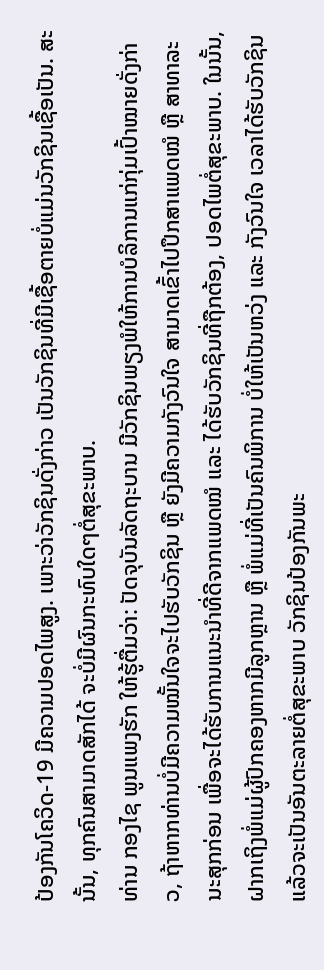ປ້ອງກັນໂຄວິດ-19 ມີຄວາມປອດໄພສູງ. ເພາະວ່າວັກຊິນດັ່ງກ່າວ ເປັນວັກຊິນທີ່ມີເຊື້ອຕາຍບໍ່ແມ່ນວັກຊິນເຊື້ອເປັນ. ສະນັ້ນ, ທຸກຄົນສາມາດສັກໄດ້ ຈະບໍ່ມີຜົນກະທົບໃດໆຕໍ່ສຸຂະພາບ.
ທ່ານ ກອງໄຊ ພູນແພງຮັກ ໃຫ້ຮູ້ຕື່ມວ່າ: ປັດຈຸບັນລັດຖະບານ ມີວັກຊິນພຽງພໍໃຫ້ການບໍລິການແກ່ກຸ່ມເປົ້າໝາຍດັ່ງກ່າວ, ຖ້າຫາກທ່ານບໍ່ມີຄວາມໝັ້ນໃຈຈະໄປຮັບວັກຊິນ ຫຼື ຍັງມີຄວາມກັງວົນໃຈ ສາມາດເຂົ້າໄປປຶກສາແພດໝໍ ຫຼື ສາທາລະນະສຸກກ່ອນ ເພື່ອຈະໄດ້ຮັບການແນະນໍາທີ່ດີຈາກແພດໝໍ ແລະ ໄດ້ຮັບວັກຊິນທີ່ຖືກຕ້ອງ, ປອດໄພຕໍ່ສຸຂະພາບ. ໃນນັ້ນ, ຝາກເຖິງພໍ່ແມ່ຜູ້ປົກຄອງຫາກມີລູກຫຼານ ຫຼື ພໍ່ແມ່ທີ່ເປັນຄົນພິການ ບໍ່ໃຫ້ເປັນຫວ່ງ ແລະ ກັງວົນໃຈ ເວລາໄດ້ຮັບວັກຊິນແລ້ວຈະເປັນອັນຕະລາຍຕໍ່ສຸຂະພາບ ວັກຊິນປ້ອງກັນພະ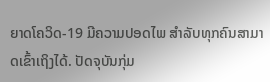ຍາດໂຄວິດ-19 ມີຄວາມປອດໄພ ສໍາລັບທຸກຄົນສາມາດເຂົ້າເຖິງໄດ້. ປັດຈຸບັນກຸ່ມ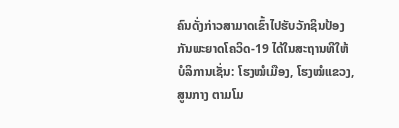ຄົນດັ່ງກ່າວສາມາດເຂົ້າໄປຮັບວັກຊິນປ້ອງກັນພະຍາດໂຄວິດ-19 ໄດ້ໃນສະຖານທີໃຫ້ບໍລິການເຊັ່ນ: ໂຮງໝໍເມືອງ, ໂຮງໝໍແຂວງ, ສູນກາງ ຕາມໂມ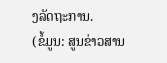ງລັດຖະການ.
(ຂໍ້ມູນ: ສູນຂ່າວສານ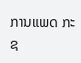ການແພດ ກະຊ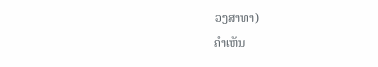ວງສາທາ)
ຄໍາເຫັນ